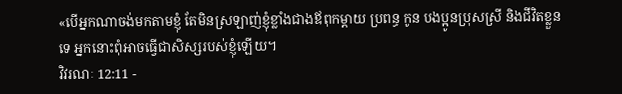«បើអ្នកណាចង់មកតាមខ្ញុំ តែមិនស្រឡាញ់ខ្ញុំខ្លាំងជាងឪពុកម្ដាយ ប្រពន្ធ កូន បងប្អូនប្រុសស្រី និងជីវិតខ្លួនទេ អ្នកនោះពុំអាចធ្វើជាសិស្សរបស់ខ្ញុំឡើយ។
វិវរណៈ 12:11 -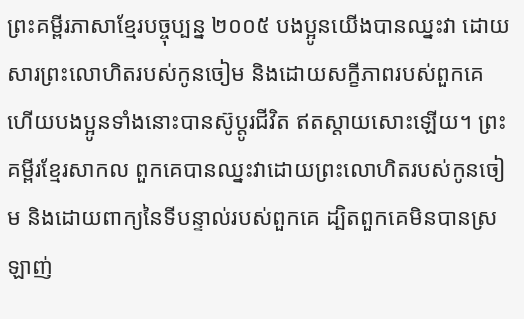ព្រះគម្ពីរភាសាខ្មែរបច្ចុប្បន្ន ២០០៥ បងប្អូនយើងបានឈ្នះវា ដោយសារព្រះលោហិតរបស់កូនចៀម និងដោយសក្ខីភាពរបស់ពួកគេ ហើយបងប្អូនទាំងនោះបានស៊ូប្ដូរជីវិត ឥតស្ដាយសោះឡើយ។ ព្រះគម្ពីរខ្មែរសាកល ពួកគេបានឈ្នះវាដោយព្រះលោហិតរបស់កូនចៀម និងដោយពាក្យនៃទីបន្ទាល់របស់ពួកគេ ដ្បិតពួកគេមិនបានស្រឡាញ់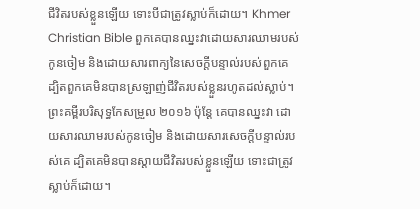ជីវិតរបស់ខ្លួនឡើយ ទោះបីជាត្រូវស្លាប់ក៏ដោយ។ Khmer Christian Bible ពួកគេបានឈ្នះវាដោយសារឈាមរបស់កូនចៀម និងដោយសារពាក្យនៃសេចក្ដីបន្ទាល់របស់ពួកគេ ដ្បិតពួកគេមិនបានស្រឡាញ់ជីវិតរបស់ខ្លួនរហូតដល់ស្លាប់។ ព្រះគម្ពីរបរិសុទ្ធកែសម្រួល ២០១៦ ប៉ុន្តែ គេបានឈ្នះវា ដោយសារឈាមរបស់កូនចៀម និងដោយសារសេចក្ដីបន្ទាល់របស់គេ ដ្បិតគេមិនបានស្តាយជីវិតរបស់ខ្លួនឡើយ ទោះជាត្រូវស្លាប់ក៏ដោយ។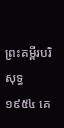ព្រះគម្ពីរបរិសុទ្ធ ១៩៥៤ គេ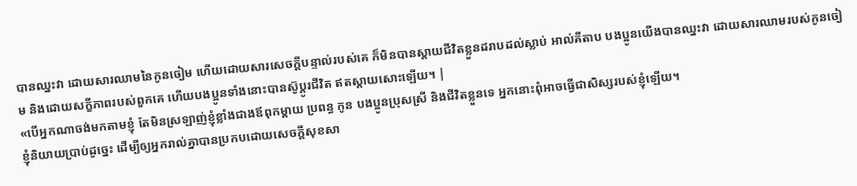បានឈ្នះវា ដោយសារឈាមនៃកូនចៀម ហើយដោយសារសេចក្ដីបន្ទាល់របស់គេ ក៏មិនបានស្តាយជីវិតខ្លួនដរាបដល់ស្លាប់ អាល់គីតាប បងប្អូនយើងបានឈ្នះវា ដោយសារឈាមរបស់កូនចៀម និងដោយសក្ខីភាពរបស់ពួកគេ ហើយបងប្អូនទាំងនោះបានស៊ូប្ដូរជីវិត ឥតស្ដាយសោះឡើយ។ |
«បើអ្នកណាចង់មកតាមខ្ញុំ តែមិនស្រឡាញ់ខ្ញុំខ្លាំងជាងឪពុកម្ដាយ ប្រពន្ធ កូន បងប្អូនប្រុសស្រី និងជីវិតខ្លួនទេ អ្នកនោះពុំអាចធ្វើជាសិស្សរបស់ខ្ញុំឡើយ។
ខ្ញុំនិយាយប្រាប់ដូច្នេះ ដើម្បីឲ្យអ្នករាល់គ្នាបានប្រកបដោយសេចក្ដីសុខសា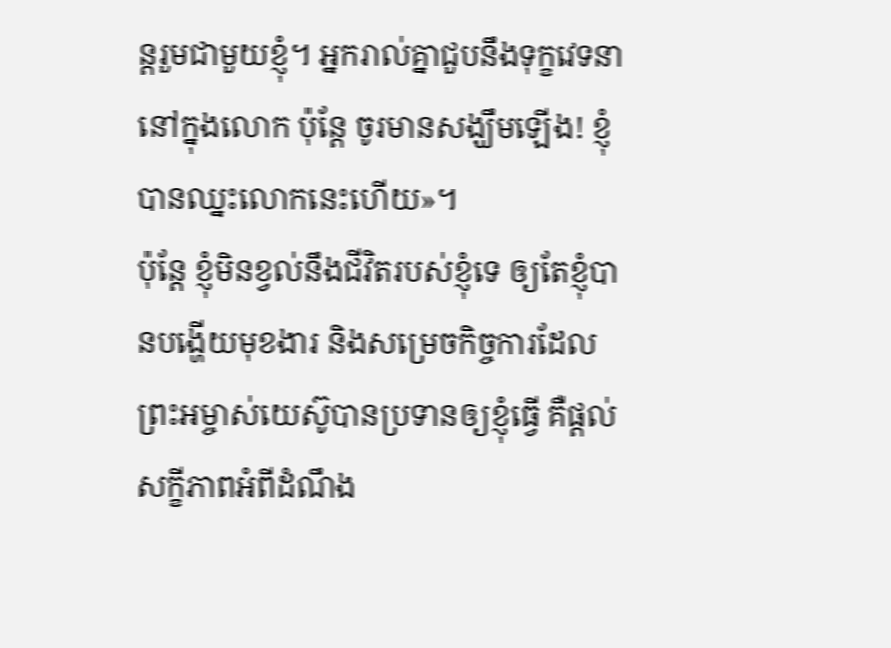ន្តរួមជាមួយខ្ញុំ។ អ្នករាល់គ្នាជួបនឹងទុក្ខវេទនានៅក្នុងលោក ប៉ុន្តែ ចូរមានសង្ឃឹមឡើង! ខ្ញុំបានឈ្នះលោកនេះហើយ»។
ប៉ុន្តែ ខ្ញុំមិនខ្វល់នឹងជីវិតរបស់ខ្ញុំទេ ឲ្យតែខ្ញុំបានបង្ហើយមុខងារ និងសម្រេចកិច្ចការដែលព្រះអម្ចាស់យេស៊ូបានប្រទានឲ្យខ្ញុំធ្វើ គឺផ្ដល់សក្ខីភាពអំពីដំណឹង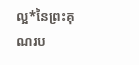ល្អ*នៃព្រះគុណរប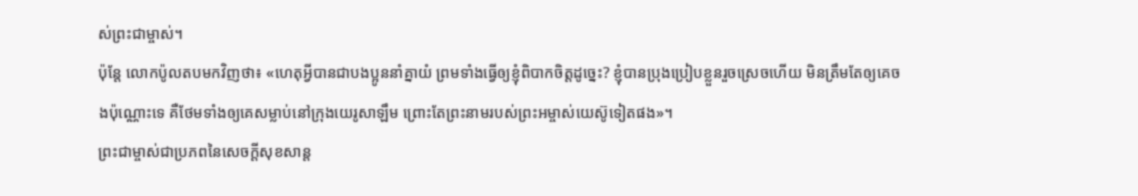ស់ព្រះជាម្ចាស់។
ប៉ុន្តែ លោកប៉ូលតបមកវិញថា៖ «ហេតុអ្វីបានជាបងប្អូននាំគ្នាយំ ព្រមទាំងធ្វើឲ្យខ្ញុំពិបាកចិត្តដូច្នេះ? ខ្ញុំបានប្រុងប្រៀបខ្លួនរួចស្រេចហើយ មិនត្រឹមតែឲ្យគេចងប៉ុណ្ណោះទេ គឺថែមទាំងឲ្យគេសម្លាប់នៅក្រុងយេរូសាឡឹម ព្រោះតែព្រះនាមរបស់ព្រះអម្ចាស់យេស៊ូទៀតផង»។
ព្រះជាម្ចាស់ជាប្រភពនៃសេចក្ដីសុខសាន្ត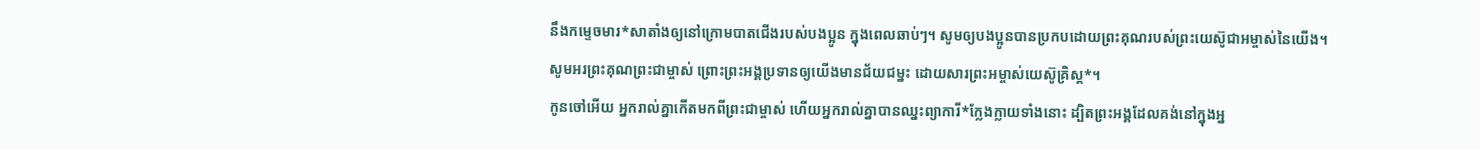នឹងកម្ទេចមារ*សាតាំងឲ្យនៅក្រោមបាតជើងរបស់បងប្អូន ក្នុងពេលឆាប់ៗ។ សូមឲ្យបងប្អូនបានប្រកបដោយព្រះគុណរបស់ព្រះយេស៊ូជាអម្ចាស់នៃយើង។
សូមអរព្រះគុណព្រះជាម្ចាស់ ព្រោះព្រះអង្គប្រទានឲ្យយើងមានជ័យជម្នះ ដោយសារព្រះអម្ចាស់យេស៊ូគ្រិស្ត*។
កូនចៅអើយ អ្នករាល់គ្នាកើតមកពីព្រះជាម្ចាស់ ហើយអ្នករាល់គ្នាបានឈ្នះព្យាការី*ក្លែងក្លាយទាំងនោះ ដ្បិតព្រះអង្គដែលគង់នៅក្នុងអ្ន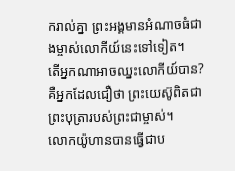ករាល់គ្នា ព្រះអង្គមានអំណាចធំជាងម្ចាស់លោកីយ៍នេះទៅទៀត។
តើអ្នកណាអាចឈ្នះលោកីយ៍បាន? គឺអ្នកដែលជឿថា ព្រះយេស៊ូពិតជាព្រះបុត្រារបស់ព្រះជាម្ចាស់។
លោកយ៉ូហានបានធ្វើជាប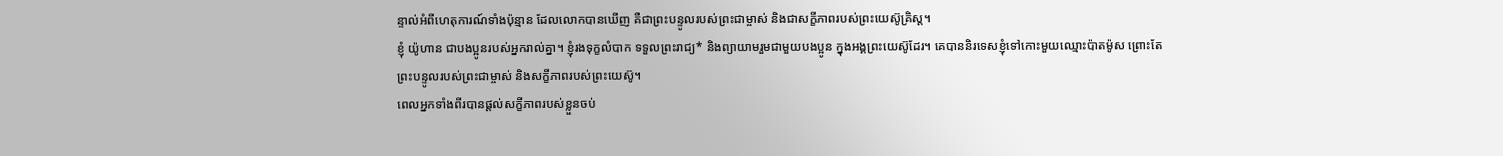ន្ទាល់អំពីហេតុការណ៍ទាំងប៉ុន្មាន ដែលលោកបានឃើញ គឺជាព្រះបន្ទូលរបស់ព្រះជាម្ចាស់ និងជាសក្ខីភាពរបស់ព្រះយេស៊ូគ្រិស្ត។
ខ្ញុំ យ៉ូហាន ជាបងប្អូនរបស់អ្នករាល់គ្នា។ ខ្ញុំរងទុក្ខលំបាក ទទួលព្រះរាជ្យ* និងព្យាយាមរួមជាមួយបងប្អូន ក្នុងអង្គព្រះយេស៊ូដែរ។ គេបាននិរទេសខ្ញុំទៅកោះមួយឈ្មោះប៉ាតម៉ូស ព្រោះតែព្រះបន្ទូលរបស់ព្រះជាម្ចាស់ និងសក្ខីភាពរបស់ព្រះយេស៊ូ។
ពេលអ្នកទាំងពីរបានផ្ដល់សក្ខីភាពរបស់ខ្លួនចប់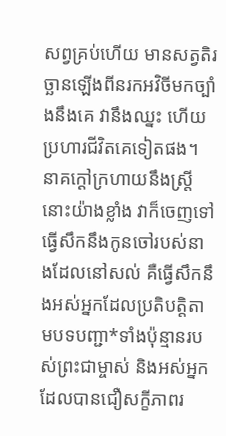សព្វគ្រប់ហើយ មានសត្វតិរច្ឆានឡើងពីនរកអវិចីមកច្បាំងនឹងគេ វានឹងឈ្នះ ហើយប្រហារជីវិតគេទៀតផង។
នាគក្ដៅក្រហាយនឹងស្ត្រីនោះយ៉ាងខ្លាំង វាក៏ចេញទៅធ្វើសឹកនឹងកូនចៅរបស់នាងដែលនៅសល់ គឺធ្វើសឹកនឹងអស់អ្នកដែលប្រតិបត្តិតាមបទបញ្ជា*ទាំងប៉ុន្មានរបស់ព្រះជាម្ចាស់ និងអស់អ្នកដែលបានជឿសក្ខីភាពរ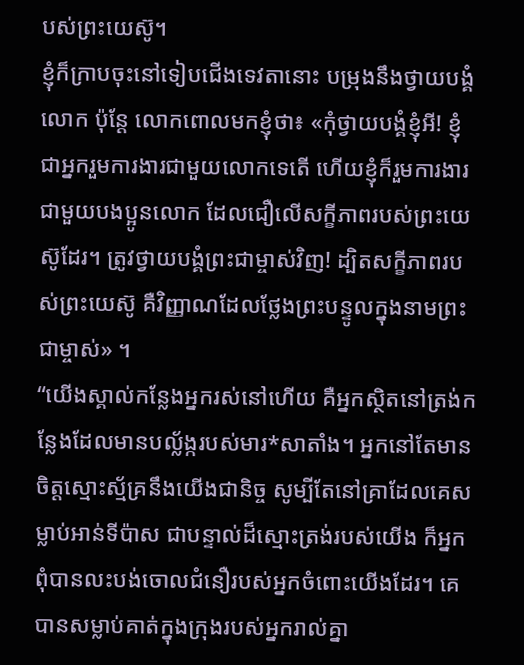បស់ព្រះយេស៊ូ។
ខ្ញុំក៏ក្រាបចុះនៅទៀបជើងទេវតានោះ បម្រុងនឹងថ្វាយបង្គំលោក ប៉ុន្តែ លោកពោលមកខ្ញុំថា៖ «កុំថ្វាយបង្គំខ្ញុំអី! ខ្ញុំជាអ្នករួមការងារជាមួយលោកទេតើ ហើយខ្ញុំក៏រួមការងារជាមួយបងប្អូនលោក ដែលជឿលើសក្ខីភាពរបស់ព្រះយេស៊ូដែរ។ ត្រូវថ្វាយបង្គំព្រះជាម្ចាស់វិញ! ដ្បិតសក្ខីភាពរបស់ព្រះយេស៊ូ គឺវិញ្ញាណដែលថ្លែងព្រះបន្ទូលក្នុងនាមព្រះជាម្ចាស់» ។
“យើងស្គាល់កន្លែងអ្នករស់នៅហើយ គឺអ្នកស្ថិតនៅត្រង់កន្លែងដែលមានបល្ល័ង្ករបស់មារ*សាតាំង។ អ្នកនៅតែមានចិត្តស្មោះស្ម័គ្រនឹងយើងជានិច្ច សូម្បីតែនៅគ្រាដែលគេសម្លាប់អាន់ទីប៉ាស ជាបន្ទាល់ដ៏ស្មោះត្រង់របស់យើង ក៏អ្នកពុំបានលះបង់ចោលជំនឿរបស់អ្នកចំពោះយើងដែរ។ គេបានសម្លាប់គាត់ក្នុងក្រុងរបស់អ្នករាល់គ្នា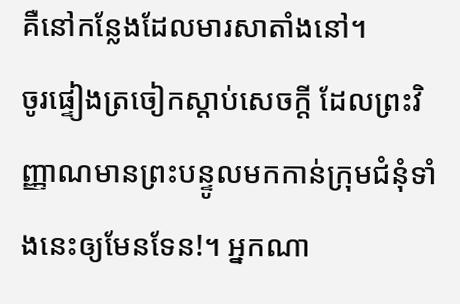គឺនៅកន្លែងដែលមារសាតាំងនៅ។
ចូរផ្ទៀងត្រចៀកស្ដាប់សេចក្ដី ដែលព្រះវិញ្ញាណមានព្រះបន្ទូលមកកាន់ក្រុមជំនុំទាំងនេះឲ្យមែនទែន!។ អ្នកណា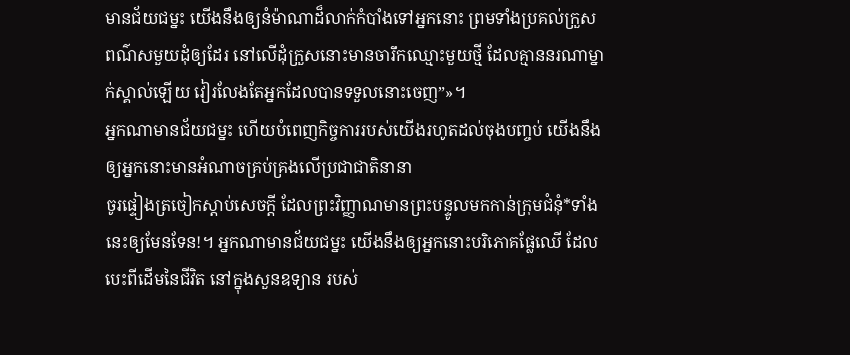មានជ័យជម្នះ យើងនឹងឲ្យនំម៉ាណាដ៏លាក់កំបាំងទៅអ្នកនោះ ព្រមទាំងប្រគល់ក្រួសពណ៌សមួយដុំឲ្យដែរ នៅលើដុំក្រួសនោះមានចារឹកឈ្មោះមួយថ្មី ដែលគ្មាននរណាម្នាក់ស្គាល់ឡើយ វៀរលែងតែអ្នកដែលបានទទួលនោះចេញ”»។
អ្នកណាមានជ័យជម្នះ ហើយបំពេញកិច្ចការរបស់យើងរហូតដល់ចុងបញ្ចប់ យើងនឹងឲ្យអ្នកនោះមានអំណាចគ្រប់គ្រងលើប្រជាជាតិនានា
ចូរផ្ទៀងត្រចៀកស្ដាប់សេចក្ដី ដែលព្រះវិញ្ញាណមានព្រះបន្ទូលមកកាន់ក្រុមជំនុំ*ទាំងនេះឲ្យមែនទែន!។ អ្នកណាមានជ័យជម្នះ យើងនឹងឲ្យអ្នកនោះបរិភោគផ្លែឈើ ដែលបេះពីដើមនៃជីវិត នៅក្នុងសួនឧទ្យាន របស់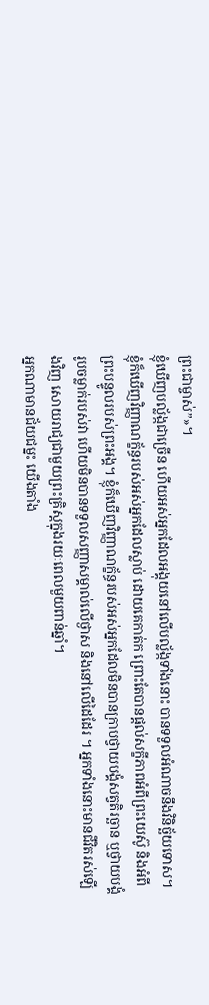ព្រះជាម្ចាស់”»។
ខ្ញុំឃើញបល្ល័ង្កជាច្រើន ហើយអស់អ្នកដែលអង្គុយនៅលើបល្ល័ង្កទាំងនោះ បានទទួលអំណាចនឹងវិនិច្ឆ័យទោស។ ខ្ញុំក៏ឃើញវិញ្ញាណក្ខ័ន្ធរបស់អស់អ្នកដែលស្លាប់ ដោយគេកាត់ក ព្រោះតែបានផ្ដល់សក្ខីភាពអំពីព្រះយេស៊ូ និងអំពីព្រះបន្ទូលរបស់ព្រះអង្គ។ ខ្ញុំក៏ឃើញវិញ្ញាណក្ខ័ន្ធរបស់អស់អ្នកដែលមិនបានក្រាបថ្វាយបង្គំសត្វតិរច្ឆាន ឬថ្វាយបង្គំរូបចម្លាក់របស់វា ហើយមិនបានទទួលសញ្ញាសម្គាល់លើថ្ងាស និងនៅលើដៃដែរ ។ អ្នកទាំងនោះមានជីវិតរស់ឡើងវិញ សោយរាជ្យជាមួយព្រះគ្រិស្តក្នុងរយៈពេលមួយពាន់ឆ្នាំ។
អ្នកណាមានជ័យជម្នះ យើងតាំង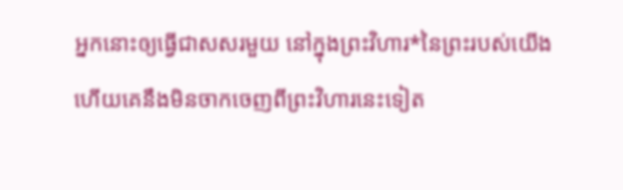អ្នកនោះឲ្យធ្វើជាសសរមួយ នៅក្នុងព្រះវិហារ*នៃព្រះរបស់យើង ហើយគេនឹងមិនចាកចេញពីព្រះវិហារនេះទៀត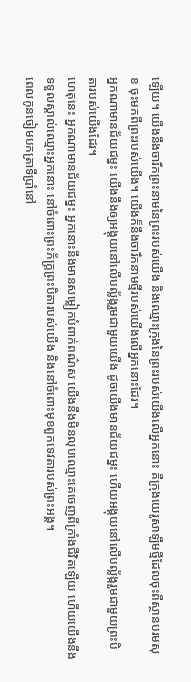ឡើយ។ យើងនឹងចារឹកព្រះនាមនៃព្រះរបស់យើង និងឈ្មោះក្រុងនៃព្រះរបស់យើងលើអ្នកនោះ គឺក្រុងយេរូសាឡឹមថ្មីដែលចុះពីស្ថានបរមសុខ ចុះមកពីព្រះរបស់យើង។ យើងក៏នឹងចារឹកនាមថ្មីរបស់យើងលើអ្នកនោះដែរ។
អ្នកណាមានជ័យជម្នះ យើងនឹងឲ្យអង្គុយនៅលើបល្ល័ង្ករួមជាមួយយើង ដូចយើងមានជ័យជម្នះ ហើយអង្គុយនៅលើបល្ល័ង្ករួមជាមួយព្រះបិតារបស់យើងដែរ។
ហេតុនេះ អ្នកណាមានជ័យជម្នះ អ្នកនោះនឹងមានសម្លៀកបំពាក់ពណ៌ស យើងនឹងមិនលុបឈ្មោះគេចេញពីក្រាំងជីវិតឡើយ ហើយយើងនឹងទទួលស្គាល់ឈ្មោះអ្នកនោះ នៅចំពោះព្រះភ័ក្ត្រព្រះបិតារបស់យើង និងនៅចំពោះមុខពួកទេវតារបស់ព្រះអង្គ។
ពេលកូនចៀមបកត្រាទីប្រាំនៅ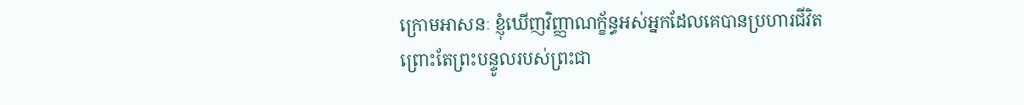ក្រោមអាសនៈ ខ្ញុំឃើញវិញ្ញាណក្ខ័ន្ធអស់អ្នកដែលគេបានប្រហារជីវិត ព្រោះតែព្រះបន្ទូលរបស់ព្រះជា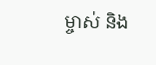ម្ចាស់ និង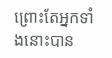ព្រោះតែអ្នកទាំងនោះបាន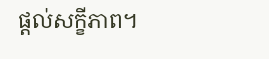ផ្ដល់សក្ខីភាព។